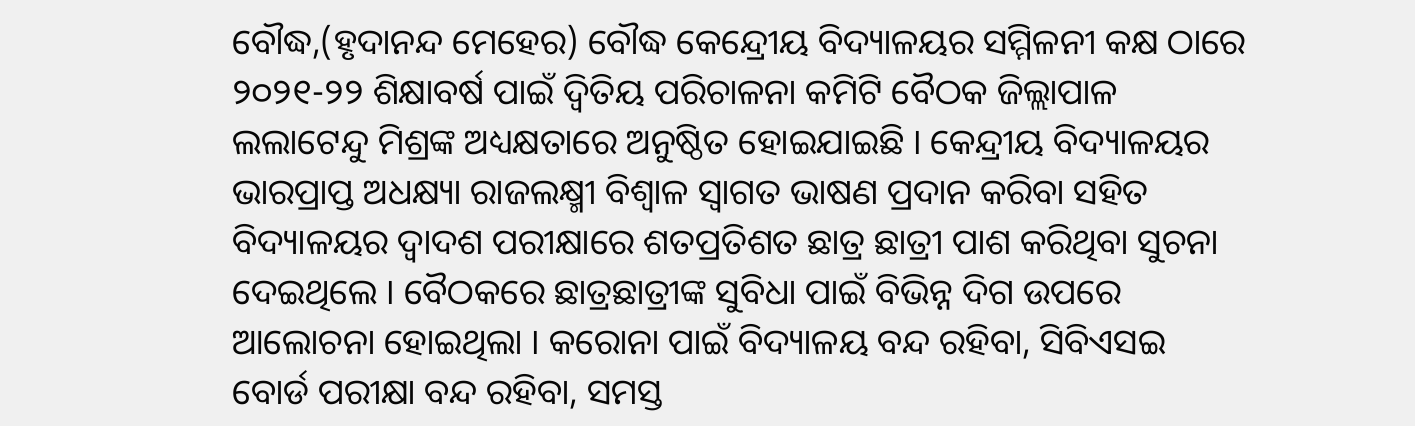ବୌଦ୍ଧ,(ହୃଦାନନ୍ଦ ମେହେର) ବୌଦ୍ଧ କେନ୍ଦ୍ରେୀୟ ବିଦ୍ୟାଳୟର ସମ୍ମିଳନୀ କକ୍ଷ ଠାରେ ୨୦୨୧-୨୨ ଶିକ୍ଷାବର୍ଷ ପାଇଁ ଦ୍ୱିତିୟ ପରିଚାଳନା କମିଟି ବୈଠକ ଜିଲ୍ଲାପାଳ ଲଲାଟେନ୍ଦୁ ମିଶ୍ରଙ୍କ ଅଧ୍ୟକ୍ଷତାରେ ଅନୁଷ୍ଠିତ ହୋଇଯାଇଛି । କେନ୍ଦ୍ରୀୟ ବିଦ୍ୟାଳୟର ଭାରପ୍ରାପ୍ତ ଅଧକ୍ଷ୍ୟା ରାଜଲକ୍ଷ୍ମୀ ବିଶ୍ୱାଳ ସ୍ୱାଗତ ଭାଷଣ ପ୍ରଦାନ କରିବା ସହିତ ବିଦ୍ୟାଳୟର ଦ୍ୱାଦଶ ପରୀକ୍ଷାରେ ଶତପ୍ରତିଶତ ଛାତ୍ର ଛାତ୍ରୀ ପାଶ କରିଥିବା ସୁଚନା ଦେଇଥିଲେ । ବୈଠକରେ ଛାତ୍ରଛାତ୍ରୀଙ୍କ ସୁବିଧା ପାଇଁ ବିଭିନ୍ନ ଦିଗ ଉପରେ ଆଲୋଚନା ହୋଇଥିଲା । କରୋନା ପାଇଁ ବିଦ୍ୟାଳୟ ବନ୍ଦ ରହିବା, ସିବିଏସଇ ବୋର୍ଡ ପରୀକ୍ଷା ବନ୍ଦ ରହିବା, ସମସ୍ତ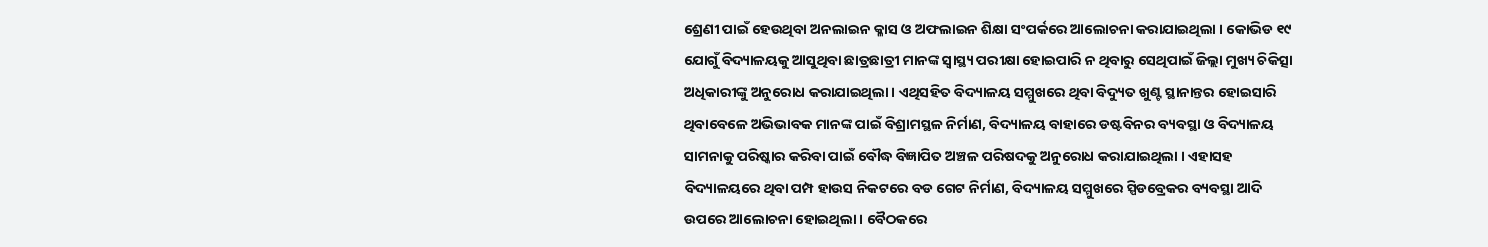ଶ୍ରେଣୀ ପାଇଁ ହେଉଥିବା ଅନଲାଇନ କ୍ଳାସ ଓ ଅଫଲାଇନ ଶିକ୍ଷା ସଂପର୍କରେ ଆଲୋଚନା କରାଯାଇଥିଲା । କୋଭିଡ ୧୯ ଯୋଗୁଁ ବିଦ୍ୟାଳୟକୁ ଆସୁଥିବା ଛାତ୍ରଛାତ୍ରୀ ମାନଙ୍କ ସ୍ୱାସ୍ଥ୍ୟ ପରୀକ୍ଷା ହୋଇପାରି ନ ଥିବାରୁ ସେଥିପାଇଁ ଜିଲ୍ଲା ମୁଖ୍ୟ ଚିକିତ୍ସା ଅଧିକାରୀଙ୍କୁ ଅନୁରୋଧ କରାଯାଇଥିଲା । ଏଥିସହିତ ବିଦ୍ୟାଳୟ ସମ୍ମୁଖରେ ଥିବା ବିଦ୍ୟୁତ ଖୁଣ୍ଟ ସ୍ଥାନାନ୍ତର ହୋଇସାରି ଥିବାବେଳେ ଅଭିଭାବକ ମାନଙ୍କ ପାଇଁ ବିଶ୍ରାମସ୍ଥଳ ନିର୍ମାଣ, ବିଦ୍ୟାଳୟ ବାହାରେ ଡଷ୍ଟବିନର ବ୍ୟବସ୍ଥା ଓ ବିଦ୍ୟାଳୟ ସାମନାକୁ ପରିଷ୍କାର କରିବା ପାଇଁ ବୌଦ୍ଧ ବିଜ୍ଞାପିତ ଅଞ୍ଚଳ ପରିଷଦକୁ ଅନୁରୋଧ କରାଯାଇଥିଲା । ଏହାସହ ବିଦ୍ୟାଳୟରେ ଥିବା ପମ୍ପ ହାଉସ ନିକଟରେ ବଡ ଗେଟ ନିର୍ମାଣ, ବିଦ୍ୟାଳୟ ସମ୍ମୁଖରେ ସ୍ପିଡବ୍ରେକର ବ୍ୟବସ୍ଥା ଆଦି ଉପରେ ଆଲୋଚନା ହୋଇଥିଲା । ବୈଠକରେ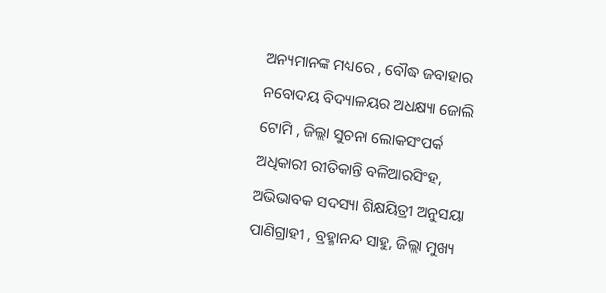ଅନ୍ୟମାନଙ୍କ ମଧ୍ୟରେ , ବୌଦ୍ଧ ଜବାହାର ନବୋଦୟ ବିଦ୍ୟାଳୟର ଅଧକ୍ଷ୍ୟା ଜୋଲି ଟୋମି , ଜିଲ୍ଲା ସୁଚନା ଲୋକସଂପର୍କ ଅଧିକାରୀ ରୀତିକାନ୍ତି ବଳିଆରସିଂହ, ଅଭିଭାବକ ସଦସ୍ୟା ଶିକ୍ଷୟିତ୍ରୀ ଅନୁସୟା ପାଣିଗ୍ରାହୀ , ବ୍ରହ୍ମାନନ୍ଦ ସାହୁ, ଜିଲ୍ଲା ମୁଖ୍ୟ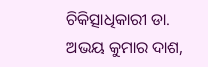ଚିକିତ୍ସାଧିକାରୀ ଡା. ଅଭୟ କୁମାର ଦାଶ,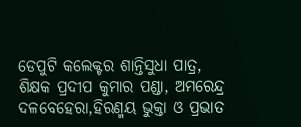ଡେପୁଟି କଲେକ୍ଟର ଶାନ୍ତିସୁଧା ପାତ୍ର, ଶିକ୍ଷକ ପ୍ରଦୀପ କୁମାର ପଣ୍ଡା, ଅମରେନ୍ଦ୍ର ଦଳବେହେରା,ହିରଣ୍ମୟ ଭୁକ୍ତା ଓ ପ୍ରଭାତ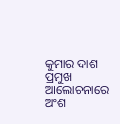କୁମାର ଦାଶ ପ୍ରମୁଖ ଆଲୋଚନାରେ ଅଂଶ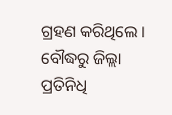ଗ୍ରହଣ କରିଥିଲେ ।
ବୌଦ୍ଧରୁ ଜିଲ୍ଲା ପ୍ରତିନିଧି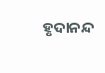ହୃଦାନନ୍ଦ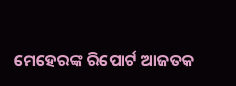ମେହେରଙ୍କ ରିପୋର୍ଟ ଆଜତକ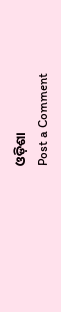ଓଡ଼ିଶା
Post a Comment